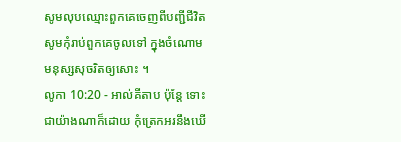សូមលុបឈ្មោះពួកគេចេញពីបញ្ជីជីវិត សូមកុំរាប់ពួកគេចូលទៅ ក្នុងចំណោមមនុស្សសុចរិតឲ្យសោះ ។
លូកា 10:20 - អាល់គីតាប ប៉ុន្តែ ទោះជាយ៉ាងណាក៏ដោយ កុំត្រេកអរនឹងឃើ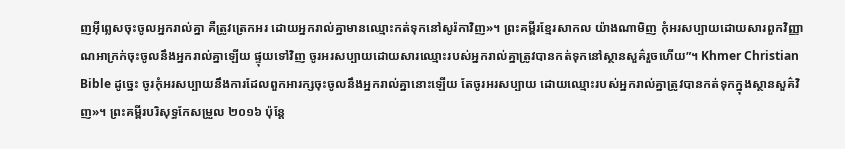ញអ៊ីព្លេសចុះចូលអ្នករាល់គ្នា គឺត្រូវត្រេកអរ ដោយអ្នករាល់គ្នាមានឈ្មោះកត់ទុកនៅសូរ៉កាវិញ»។ ព្រះគម្ពីរខ្មែរសាកល យ៉ាងណាមិញ កុំអរសប្បាយដោយសារពួកវិញ្ញាណអាក្រក់ចុះចូលនឹងអ្នករាល់គ្នាឡើយ ផ្ទុយទៅវិញ ចូរអរសប្បាយដោយសារឈ្មោះរបស់អ្នករាល់គ្នាត្រូវបានកត់ទុកនៅស្ថានសួគ៌រួចហើយ”។ Khmer Christian Bible ដូច្នេះ ចូរកុំអរសប្បាយនឹងការដែលពួកអារក្សចុះចូលនឹងអ្នករាល់គ្នានោះឡើយ តែចូរអរសប្បាយ ដោយឈ្មោះរបស់អ្នករាល់គ្នាត្រូវបានកត់ទុកក្នុងស្ថានសួគ៌វិញ»។ ព្រះគម្ពីរបរិសុទ្ធកែសម្រួល ២០១៦ ប៉ុន្តែ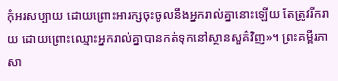កុំអរសប្បាយ ដោយព្រោះអារក្សចុះចូលនឹងអ្នករាល់គ្នានោះឡើយ តែត្រូវរីករាយ ដោយព្រោះឈ្មោះអ្នករាល់គ្នាបានកត់ទុកនៅស្ថានសួគ៌វិញ»។ ព្រះគម្ពីរភាសា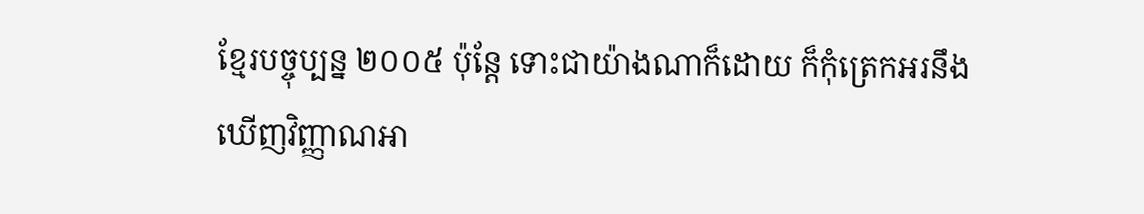ខ្មែរបច្ចុប្បន្ន ២០០៥ ប៉ុន្តែ ទោះជាយ៉ាងណាក៏ដោយ ក៏កុំត្រេកអរនឹងឃើញវិញ្ញាណអា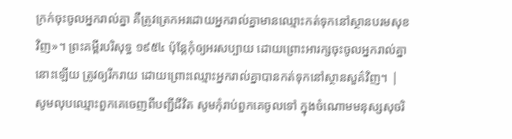ក្រក់ចុះចូលអ្នករាល់គ្នា គឺត្រូវត្រេកអរដោយអ្នករាល់គ្នាមានឈ្មោះកត់ទុកនៅស្ថានបរមសុខវិញ»។ ព្រះគម្ពីរបរិសុទ្ធ ១៩៥៤ ប៉ុន្តែកុំឲ្យអរសប្បាយ ដោយព្រោះអារក្សចុះចូលអ្នករាល់គ្នានោះឡើយ ត្រូវឲ្យរីករាយ ដោយព្រោះឈ្មោះអ្នករាល់គ្នាបានកត់ទុកនៅស្ថានសួគ៌វិញ។ |
សូមលុបឈ្មោះពួកគេចេញពីបញ្ជីជីវិត សូមកុំរាប់ពួកគេចូលទៅ ក្នុងចំណោមមនុស្សសុចរិ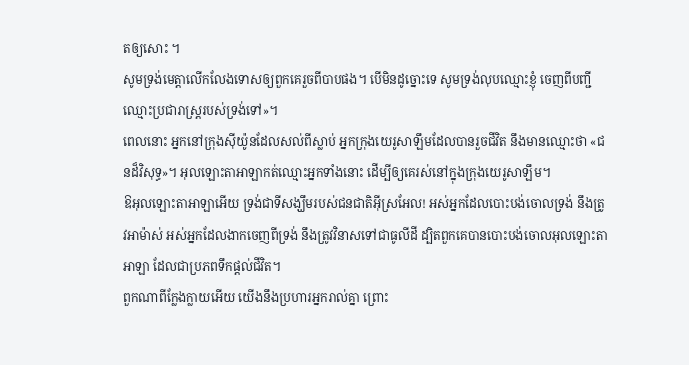តឲ្យសោះ ។
សូមទ្រង់មេត្តាលើកលែងទោសឲ្យពួកគេរួចពីបាបផង។ បើមិនដូច្នោះទេ សូមទ្រង់លុបឈ្មោះខ្ញុំ ចេញពីបញ្ជីឈ្មោះប្រជារាស្ត្ររបស់ទ្រង់ទៅ»។
ពេលនោះ អ្នកនៅក្រុងស៊ីយ៉ូនដែលសល់ពីស្លាប់ អ្នកក្រុងយេរូសាឡឹមដែលបានរួចជីវិត នឹងមានឈ្មោះថា «ជនដ៏វិសុទ្ធ»។ អុលឡោះតាអាឡាកត់ឈ្មោះអ្នកទាំងនោះ ដើម្បីឲ្យគេរស់នៅក្នុងក្រុងយេរូសាឡឹម។
ឱអុលឡោះតាអាឡាអើយ ទ្រង់ជាទីសង្ឃឹមរបស់ជនជាតិអ៊ីស្រអែល! អស់អ្នកដែលបោះបង់ចោលទ្រង់ នឹងត្រូវអាម៉ាស់ អស់អ្នកដែលងាកចេញពីទ្រង់ នឹងត្រូវវិនាសទៅជាធូលីដី ដ្បិតពួកគេបានបោះបង់ចោលអុលឡោះតាអាឡា ដែលជាប្រភពទឹកផ្ដល់ជីវិត។
ពួកណាពីក្លែងក្លាយអើយ យើងនឹងប្រហារអ្នករាល់គ្នា ព្រោះ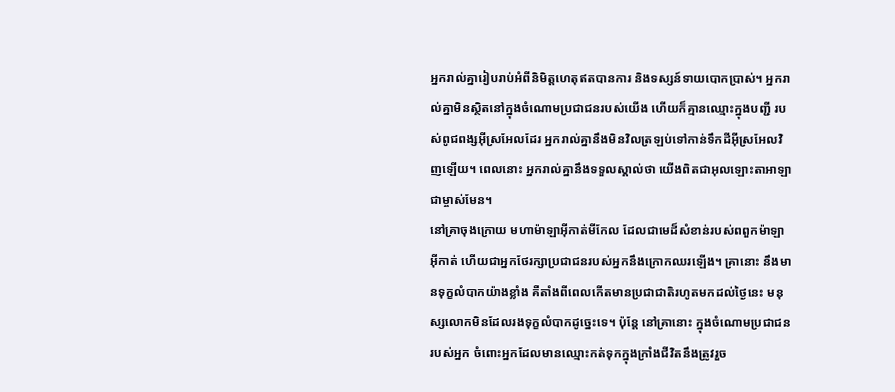អ្នករាល់គ្នារៀបរាប់អំពីនិមិត្តហេតុឥតបានការ និងទស្សន៍ទាយបោកប្រាស់។ អ្នករាល់គ្នាមិនស្ថិតនៅក្នុងចំណោមប្រជាជនរបស់យើង ហើយក៏គ្មានឈ្មោះក្នុងបញ្ជី របស់ពូជពង្សអ៊ីស្រអែលដែរ អ្នករាល់គ្នានឹងមិនវិលត្រឡប់ទៅកាន់ទឹកដីអ៊ីស្រអែលវិញឡើយ។ ពេលនោះ អ្នករាល់គ្នានឹងទទួលស្គាល់ថា យើងពិតជាអុលឡោះតាអាឡាជាម្ចាស់មែន។
នៅគ្រាចុងក្រោយ មហាម៉ាឡាអ៊ីកាត់មីកែល ដែលជាមេដ៏សំខាន់របស់ពពួកម៉ាឡាអ៊ីកាត់ ហើយជាអ្នកថែរក្សាប្រជាជនរបស់អ្នកនឹងក្រោកឈរឡើង។ គ្រានោះ នឹងមានទុក្ខលំបាកយ៉ាងខ្លាំង គឺតាំងពីពេលកើតមានប្រជាជាតិរហូតមកដល់ថ្ងៃនេះ មនុស្សលោកមិនដែលរងទុក្ខលំបាកដូច្នេះទេ។ ប៉ុន្តែ នៅគ្រានោះ ក្នុងចំណោមប្រជាជនរបស់អ្នក ចំពោះអ្នកដែលមានឈ្មោះកត់ទុកក្នុងក្រាំងជីវិតនឹងត្រូវរួច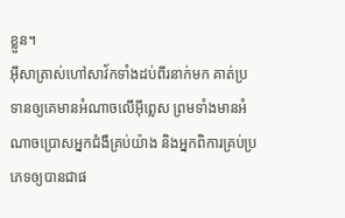ខ្លួន។
អ៊ីសាត្រាស់ហៅសាវ័កទាំងដប់ពីរនាក់មក គាត់ប្រទានឲ្យគេមានអំណាចលើអ៊ីព្លេស ព្រមទាំងមានអំណាចប្រោសអ្នកជំងឺគ្រប់យ៉ាង និងអ្នកពិការគ្រប់ប្រភេទឲ្យបានជាផ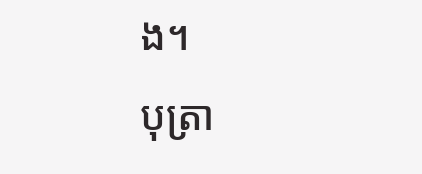ង។
បុត្រា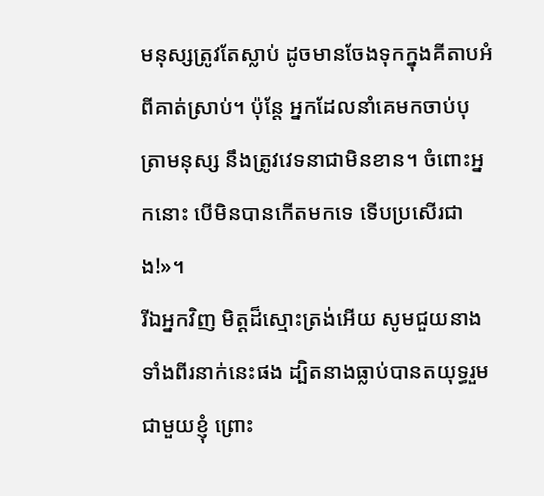មនុស្សត្រូវតែស្លាប់ ដូចមានចែងទុកក្នុងគីតាបអំពីគាត់ស្រាប់។ ប៉ុន្ដែ អ្នកដែលនាំគេមកចាប់បុត្រាមនុស្ស នឹងត្រូវវេទនាជាមិនខាន។ ចំពោះអ្នកនោះ បើមិនបានកើតមកទេ ទើបប្រសើរជាង!»។
រីឯអ្នកវិញ មិត្ដដ៏ស្មោះត្រង់អើយ សូមជួយនាងទាំងពីរនាក់នេះផង ដ្បិតនាងធ្លាប់បានតយុទ្ធរួមជាមួយខ្ញុំ ព្រោះ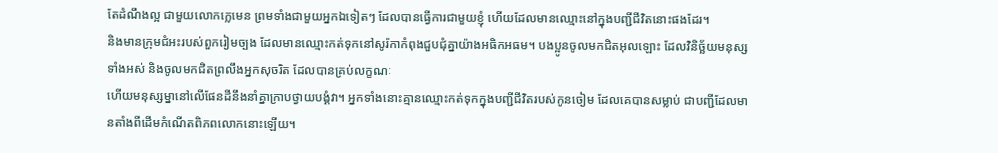តែដំណឹងល្អ ជាមួយលោកក្លេមេន ព្រមទាំងជាមួយអ្នកឯទៀតៗ ដែលបានធ្វើការជាមួយខ្ញុំ ហើយដែលមានឈ្មោះនៅក្នុងបញ្ជីជីវិតនោះផងដែរ។
និងមានក្រុមជំអះរបស់ពួករៀមច្បង ដែលមានឈ្មោះកត់ទុកនៅសូរ៉កាកំពុងជួបជុំគ្នាយ៉ាងអធិកអធម។ បងប្អូនចូលមកជិតអុលឡោះ ដែលវិនិច្ឆ័យមនុស្សទាំងអស់ និងចូលមកជិតព្រលឹងអ្នកសុចរិត ដែលបានគ្រប់លក្ខណៈ
ហើយមនុស្សម្នានៅលើផែនដីនឹងនាំគ្នាក្រាបថ្វាយបង្គំវា។ អ្នកទាំងនោះគ្មានឈ្មោះកត់ទុកក្នុងបញ្ជីជីវិតរបស់កូនចៀម ដែលគេបានសម្លាប់ ជាបញ្ជីដែលមានតាំងពីដើមកំណើតពិភពលោកនោះឡើយ។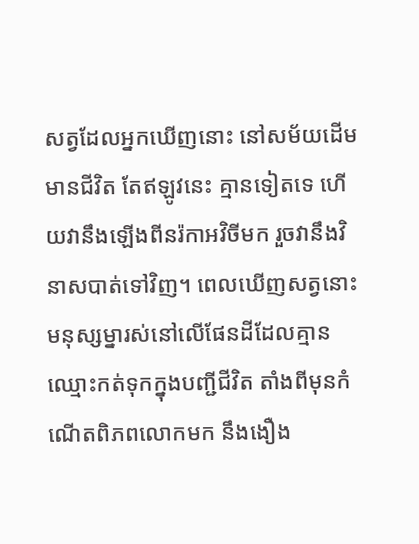សត្វដែលអ្នកឃើញនោះ នៅសម័យដើមមានជីវិត តែឥឡូវនេះ គ្មានទៀតទេ ហើយវានឹងឡើងពីនរ៉កាអវិចីមក រួចវានឹងវិនាសបាត់ទៅវិញ។ ពេលឃើញសត្វនោះ មនុស្សម្នារស់នៅលើផែនដីដែលគ្មានឈ្មោះកត់ទុកក្នុងបញ្ជីជីវិត តាំងពីមុនកំណើតពិភពលោកមក នឹងងឿង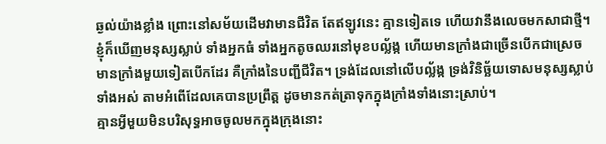ឆ្ងល់យ៉ាងខ្លាំង ព្រោះនៅសម័យដើមវាមានជីវិត តែឥឡូវនេះ គ្មានទៀតទេ ហើយវានឹងលេចមកសាជាថ្មី។
ខ្ញុំក៏ឃើញមនុស្សស្លាប់ ទាំងអ្នកធំ ទាំងអ្នកតូចឈរនៅមុខបល្ល័ង្ក ហើយមានក្រាំងជាច្រើនបើកជាស្រេច មានក្រាំងមួយទៀតបើកដែរ គឺក្រាំងនៃបញ្ជីជីវិត។ ទ្រង់ដែលនៅលើបល្ល័ង្ក ទ្រង់វិនិច្ឆ័យទោសមនុស្សស្លាប់ទាំងអស់ តាមអំពើដែលគេបានប្រព្រឹត្ដ ដូចមានកត់ត្រាទុកក្នុងក្រាំងទាំងនោះស្រាប់។
គ្មានអ្វីមួយមិនបរិសុទ្ធអាចចូលមកក្នុងក្រុងនោះ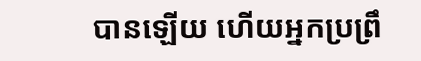បានឡើយ ហើយអ្នកប្រព្រឹ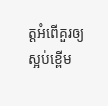ត្ដអំពើគួរឲ្យស្អប់ខ្ពើម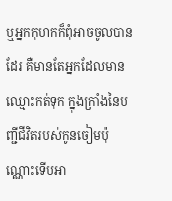ឬអ្នកកុហកក៏ពុំអាចចូលបានដែរ គឺមានតែអ្នកដែលមានឈ្មោះកត់ទុក ក្នុងក្រាំងនៃបញ្ជីជីវិតរបស់កូនចៀមប៉ុណ្ណោះទើបអា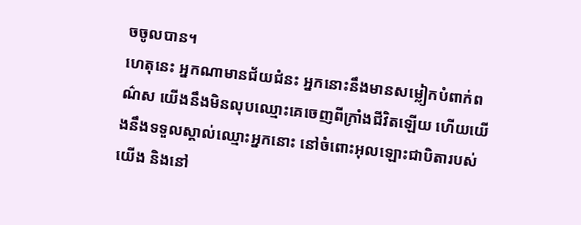ចចូលបាន។
ហេតុនេះ អ្នកណាមានជ័យជំនះ អ្នកនោះនឹងមានសម្លៀកបំពាក់ពណ៌ស យើងនឹងមិនលុបឈ្មោះគេចេញពីក្រាំងជីវិតឡើយ ហើយយើងនឹងទទួលស្គាល់ឈ្មោះអ្នកនោះ នៅចំពោះអុលឡោះជាបិតារបស់យើង និងនៅ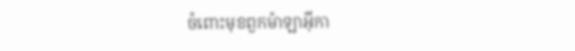ចំពោះមុខពួកម៉ាឡាអ៊ីកា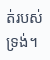ត់របស់ទ្រង់។